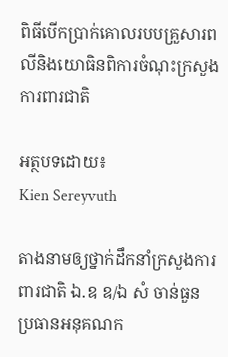ពិធីបើកប្រាក់គោលរបបគ្រួសារពលីនិងយោធិនពិការចំណុះក្រសួងការពារជាតិ

អត្ថបទដោយ៖
Kien Sereyvuth

តាងនាមឲ្យថ្នាក់ដឹកនាំក្រសួងការពារជាតិ ឯ.ឧ ឧ/ឯ សំ ចាន់ធួន  ប្រធានអនុគណក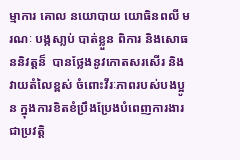ម្មាការ គោល នយោបាយ យោធិនពលី មរណៈ បង្កសា្លប់ បាត់ខ្លួន ពិការ និងសោធននិវត្តន៏  បានថ្លែងនូវកោតសរសើរ និងវាយតំលៃខ្ពស់ ចំពោះវីរៈភាពរបស់បងប្អូន ក្នុងការខិតខំប្រឹងប្រែងបំពេញការងារ ជាប្រវត្តិ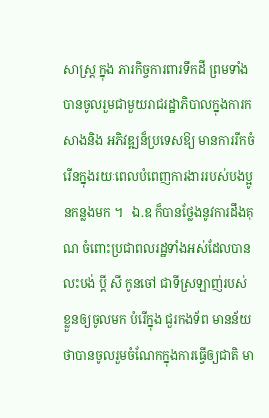សាស្រ្ត ក្នុង ភារកិច្ចការពារទឹកដី ព្រមទាំងបានចូលរួមជាមួយរាជរដ្ឋាភិបាលក្នុងការកសាងនិង អភិវឌ្ឍន៏ប្រទេសឱ្យ មានការរីកចំរើនក្នុងរយៈពេលបំពេញការងាររបស់បងប្អូនកន្លងមក ។   ឯ.ឧ ក៏បានថ្លែងនូវការដឹងគុណ ចំពោះប្រជាពលរដ្ឋទាំងអស់ដែលបានលះបង់ ប្ដី សី កូនចៅ ជាទីស្រឡាញ់របស់ ខ្លួនឲ្យចូលមក បំរើក្នុង ជួរកងទ័ព មានន័យថាបានចូលរួមចំណែកក្នុងការធ្វើឲ្យជាតិ មា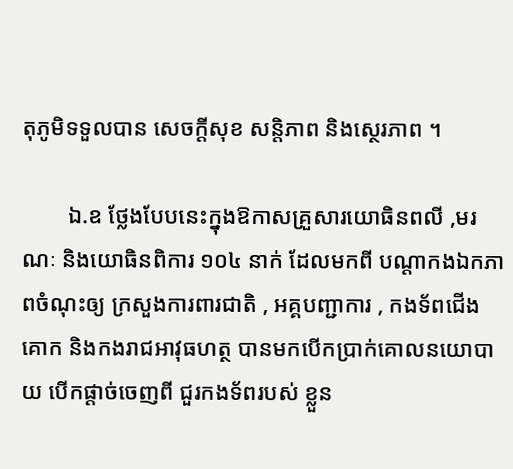តុភូមិទទួលបាន សេចក្ដីសុខ សន្តិភាព និងស្ថេរភាព ។

        ឯ.ឧ ថ្លែងបែបនេះក្នុងឱកាសគ្រួសារយោធិនពលី ,មរណៈ និងយោធិនពិការ ១០៤ នាក់ ដែលមកពី បណ្ដាកងឯកភាពចំណុះឲ្យ ក្រសួងការពារជាតិ , អគ្គបញ្ជាការ , កងទ័ពជើងគោក និងកងរាជអាវុធហត្ថ បានមកបើកប្រាក់គោលនយោបាយ បើកផ្ដាច់ចេញពី ជួរកងទ័ពរបស់ ខ្លួន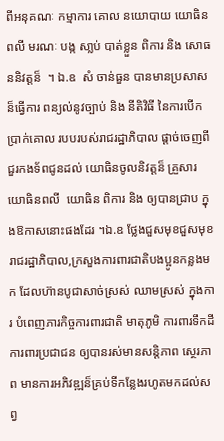ពីអនុគណៈ កម្មាការ គោល នយោបាយ យោធិនពលី មរណៈ បង្ក សា្លប់ បាត់ខ្លួន ពិការ និង សោធននិវត្តន៏  ។ ឯ.ឧ  សំ ចាន់ធួន បានមានប្រសាសន៏ធ្វើការ ពន្យល់នូវច្បាប់ និង នីតិវិធី នៃការបើកប្រាក់គោល របបរបស់រាជរដ្ឋាភិបាល ផ្តាច់ចេញពីជួរកងទ័ពជូនដល់ យោធិនចូលនិវត្តន៏ គ្រួសារយោធិនពលី  យោធិន ពិការ និង ឲ្យបានជ្រាប ក្នុងឱកាសនោះផងដែរ ។ឯ.ឧ ថ្លែងជួសមុខជួសមុខរាជរដ្ឋាភិបាល,ក្រសួងការពារជាតិបងប្អូនកន្លងមក ដែលហ៊ានបូជាសាច់ស្រស់ ឈាមស្រស់ ក្នុងការ បំពេញភារកិច្ចការពារជាតិ មាតុភូមិ ការពារទឹកដី ការពារប្រជាជន ឲ្យបានរស់មានសន្តិភាព ស្ថេរភាព មានការអភិវឌ្ឍន៏គ្រប់ទីកន្លែងរហូតមកដល់សព្វ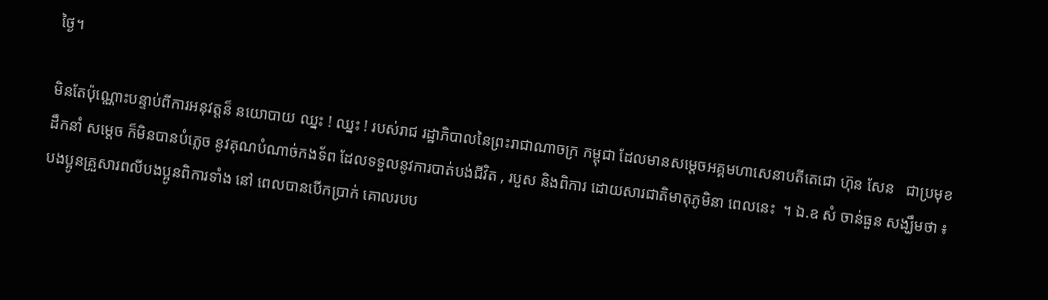ថ្ងៃ។

មិនតែប៉ុណ្ណោះបន្ទាប់ពីការអនុវត្តន៏ នយោបាយ ឈ្នះ ! ឈ្នះ ! របស់រាជ រដ្ឋាភិបាលនៃព្រះរាជាណាចក្រ កម្ពុជា ដែលមានសម្តេចអគ្គមហាសេនាបតីតេជោ ហ៊ុន សែន   ជាប្រមុខដឹកនាំ សម្តេច ក៏មិនបានបំភ្លេច នូវគុណបំណាច់កងទ័ព ដែលទទួលនូវការបាត់បង់ជីវិត , របួស និងពិការ ដោយសារជាតិមាតុភូមិនា ពេលនេះ  ។ ឯ.ឧ សំ ចាន់ធួន សង្ឃឹមថា ៖ បងប្អូនគ្រួសារពលីបងប្អូនពិការទាំង នៅ ពេលបានបើកប្រាក់ គោលរបប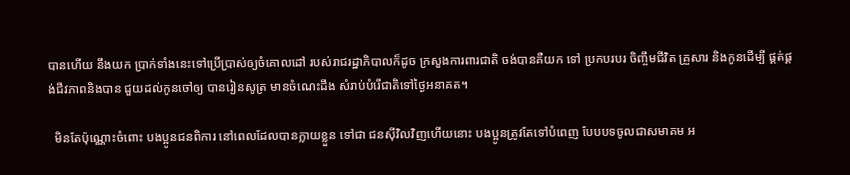បានហើយ នឹងយក ប្រាក់ទាំងនេះទៅប្រើប្រាស់ឲ្យចំគោលដៅ របស់រាជរដ្ឋាភិបាលក៏ដូច ក្រសួងការពារជាតិ ចង់បានគឺយក ទៅ ប្រកបរបរ ចិញ្ចឹមជីវិត គ្រួសារ និងកូនដើម្បី ផ្គត់ផ្គង់ជីវភាពនិងបាន ជួយដល់កូនចៅឲ្យ បានរៀនសូត្រ មានចំណេះដឹង សំរាប់បំរើជាតិទៅថ្ងៃអនាគត។

  មិនតែប៉ុណ្ណោះចំពោះ បងប្អូនជនពិការ នៅពេលដែលបានក្លាយខ្លួន ទៅជា ជនស៊ីវិលវិញហើយនោះ បងប្អូនត្រូវតែទៅបំពេញ បែបបទចូលជាសមាគម អ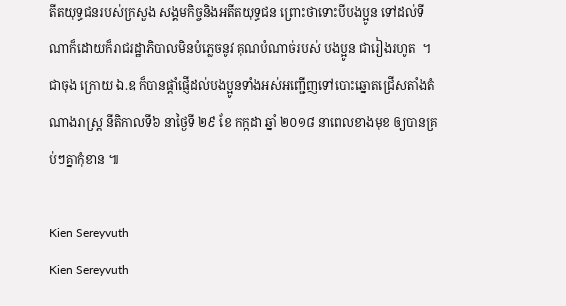តីតយុទ្ធជនរបស់ក្រសួង សង្គមកិច្ចនិងអតីតយុទ្ធជន ព្រោះថាទោះបីបងប្អូន ទៅដល់ទីណាក៏ដោយក៏រាជរដ្ឋាភិបាលមិនបំភ្លេចនូវ គុណបំណាច់របស់ បងប្អូន ជារៀងរហូត  ។ ជាចុង ក្រោយ ឯ.ឧ ក៏បានផ្តាំផ្ញើដល់បងប្អូនទាំងអស់អញ្ជើញទៅបោះឆ្នោតជ្រើសតាំងតំណាងរាស្ត្រ នីតិកាលទី៦ នាថ្ងៃទី ២៩ ខែ កក្កដា ឆ្នាំ ២០១៨ នាពេលខាងមុខ ឲ្យបានគ្រប់ៗគ្នាកុំខាន ៕

Kien Sereyvuth
Kien Sereyvuth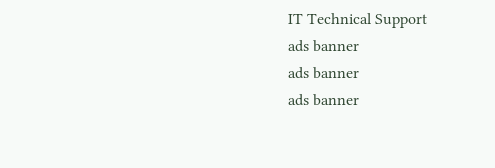IT Technical Support
ads banner
ads banner
ads banner